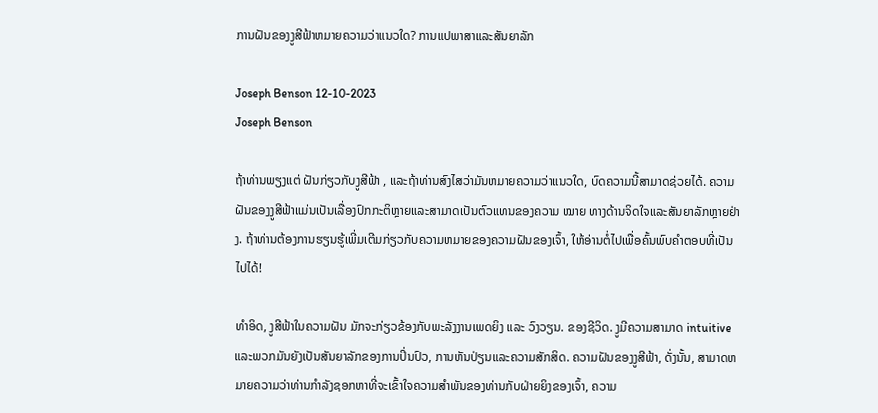ການຝັນຂອງງູສີຟ້າຫມາຍຄວາມວ່າແນວໃດ? ການແປພາສາແລະສັນຍາລັກ

Joseph Benson 12-10-2023
Joseph Benson

ຖ້າທ່ານພຽງແຕ່ ຝັນກ່ຽວກັບງູສີຟ້າ , ແລະຖ້າທ່ານສົງໄສວ່າມັນຫມາຍຄວາມວ່າແນວໃດ, ບົດຄວາມນີ້ສາມາດຊ່ວຍໄດ້. ຄວາມຝັນຂອງງູສີຟ້າແມ່ນເປັນເລື່ອງປົກກະຕິຫຼາຍແລະສາມາດເປັນຕົວແທນຂອງຄວາມ ໝາຍ ທາງດ້ານຈິດໃຈແລະສັນຍາລັກຫຼາຍຢ່າງ. ຖ້າທ່ານຕ້ອງການຮຽນຮູ້ເພີ່ມເຕີມກ່ຽວກັບຄວາມຫມາຍຂອງຄວາມຝັນຂອງເຈົ້າ, ໃຫ້ອ່ານຕໍ່ໄປເພື່ອຄົ້ນພົບຄໍາຕອບທີ່ເປັນໄປໄດ້!

ທໍາອິດ, ງູສີຟ້າໃນຄວາມຝັນ ມັກຈະກ່ຽວຂ້ອງກັບພະລັງງານເພດຍິງ ແລະ ວົງວຽນ. ຂອງຊີວິດ. ງູມີຄວາມສາມາດ intuitive ແລະພວກມັນຍັງເປັນສັນຍາລັກຂອງການປິ່ນປົວ, ການຫັນປ່ຽນແລະຄວາມສັກສິດ. ຄວາມຝັນຂອງງູສີຟ້າ, ດັ່ງນັ້ນ, ສາມາດຫມາຍຄວາມວ່າທ່ານກໍາລັງຊອກຫາທີ່ຈະເຂົ້າໃຈຄວາມສໍາພັນຂອງທ່ານກັບຝ່າຍຍິງຂອງເຈົ້າ, ຄວາມ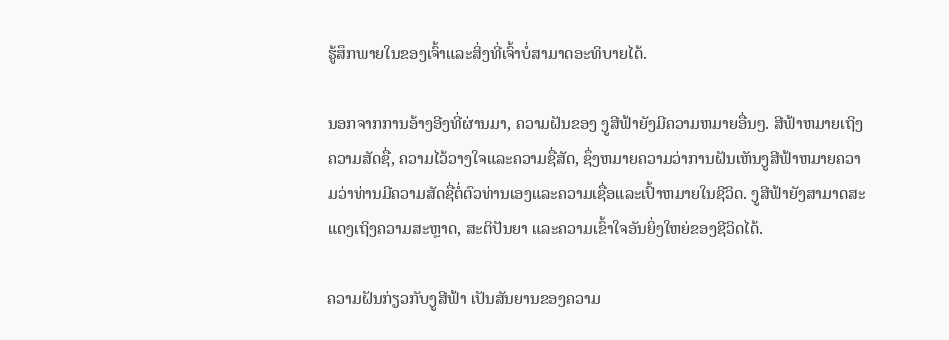ຮູ້ສຶກພາຍໃນຂອງເຈົ້າແລະສິ່ງທີ່ເຈົ້າບໍ່ສາມາດອະທິບາຍໄດ້.

ນອກຈາກການອ້າງອີງທີ່ຜ່ານມາ, ຄວາມຝັນຂອງ ງູສີຟ້າຍັງມີຄວາມຫມາຍອື່ນໆ. ສີຟ້າຫມາຍເຖິງຄວາມສັດຊື່, ຄວາມໄວ້ວາງໃຈແລະຄວາມຊື່ສັດ, ຊຶ່ງຫມາຍຄວາມວ່າການຝັນເຫັນງູສີຟ້າຫມາຍຄວາມວ່າທ່ານມີຄວາມສັດຊື່ຕໍ່ຕົວທ່ານເອງແລະຄວາມເຊື່ອແລະເປົ້າຫມາຍໃນຊີວິດ. ງູສີຟ້າຍັງສາມາດສະແດງເຖິງຄວາມສະຫຼາດ, ສະຕິປັນຍາ ແລະຄວາມເຂົ້າໃຈອັນຍິ່ງໃຫຍ່ຂອງຊີວິດໄດ້.

ຄວາມຝັນກ່ຽວກັບງູສີຟ້າ ເປັນສັນຍານຂອງຄວາມ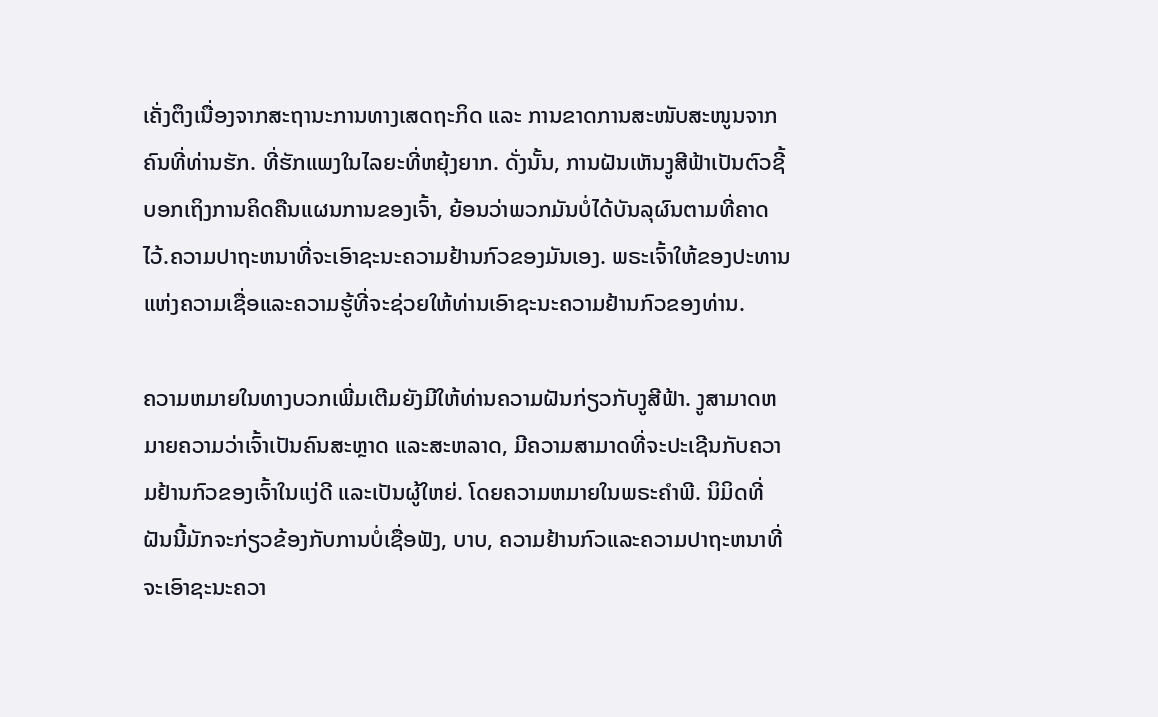ເຄັ່ງຕຶງເນື່ອງຈາກສະຖານະການທາງເສດຖະກິດ ແລະ ການຂາດການສະໜັບສະໜູນຈາກຄົນທີ່ທ່ານຮັກ. ທີ່ຮັກແພງໃນໄລຍະທີ່ຫຍຸ້ງຍາກ. ດັ່ງນັ້ນ, ການຝັນເຫັນງູສີຟ້າເປັນຕົວຊີ້ບອກເຖິງການຄິດຄືນແຜນການຂອງເຈົ້າ, ຍ້ອນວ່າພວກມັນບໍ່ໄດ້ບັນລຸຜົນຕາມທີ່ຄາດໄວ້.ຄວາມປາຖະຫນາທີ່ຈະເອົາຊະນະຄວາມຢ້ານກົວຂອງມັນເອງ. ພຣະເຈົ້າໃຫ້ຂອງປະທານແຫ່ງຄວາມເຊື່ອແລະຄວາມຮູ້ທີ່ຈະຊ່ວຍໃຫ້ທ່ານເອົາຊະນະຄວາມຢ້ານກົວຂອງທ່ານ.

ຄວາມຫມາຍໃນທາງບວກເພີ່ມເຕີມຍັງມີໃຫ້ທ່ານຄວາມຝັນກ່ຽວກັບງູສີຟ້າ. ງູສາມາດຫມາຍຄວາມວ່າເຈົ້າເປັນຄົນສະຫຼາດ ແລະສະຫລາດ, ມີຄວາມສາມາດທີ່ຈະປະເຊີນກັບຄວາມຢ້ານກົວຂອງເຈົ້າໃນແງ່ດີ ແລະເປັນຜູ້ໃຫຍ່. ໂດຍຄວາມຫມາຍໃນພຣະຄໍາພີ. ນິມິດທີ່ຝັນນີ້ມັກຈະກ່ຽວຂ້ອງກັບການບໍ່ເຊື່ອຟັງ, ບາບ, ຄວາມຢ້ານກົວແລະຄວາມປາຖະຫນາທີ່ຈະເອົາຊະນະຄວາ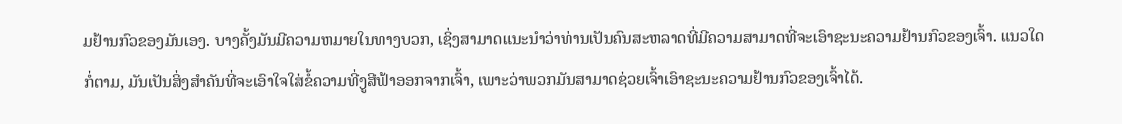ມຢ້ານກົວຂອງມັນເອງ. ບາງຄັ້ງມັນມີຄວາມຫມາຍໃນທາງບວກ, ເຊິ່ງສາມາດແນະນໍາວ່າທ່ານເປັນຄົນສະຫລາດທີ່ມີຄວາມສາມາດທີ່ຈະເອົາຊະນະຄວາມຢ້ານກົວຂອງເຈົ້າ. ແນວໃດກໍ່ຕາມ, ມັນເປັນສິ່ງສໍາຄັນທີ່ຈະເອົາໃຈໃສ່ຂໍ້ຄວາມທີ່ງູສີຟ້າອອກຈາກເຈົ້າ, ເພາະວ່າພວກມັນສາມາດຊ່ວຍເຈົ້າເອົາຊະນະຄວາມຢ້ານກົວຂອງເຈົ້າໄດ້.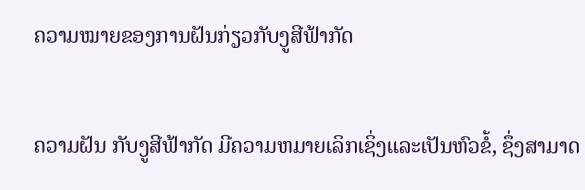ຄວາມໝາຍຂອງການຝັນກ່ຽວກັບງູສີຟ້າກັດ

ຄວາມຝັນ ກັບງູສີຟ້າກັດ ມີຄວາມຫມາຍເລິກເຊິ່ງແລະເປັນຫົວຂໍ້, ຊຶ່ງສາມາດ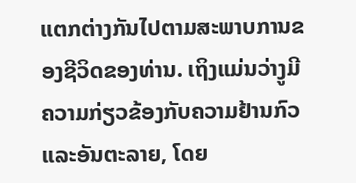ແຕກຕ່າງກັນໄປຕາມສະພາບການຂອງຊີວິດຂອງທ່ານ. ເຖິງແມ່ນວ່າງູມີຄວາມກ່ຽວຂ້ອງກັບຄວາມຢ້ານກົວແລະອັນຕະລາຍ, ໂດຍ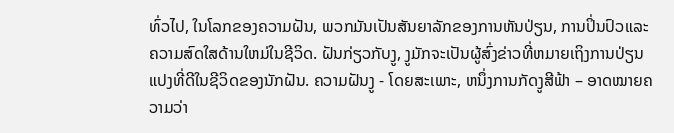ທົ່ວໄປ, ໃນໂລກຂອງຄວາມຝັນ, ພວກມັນເປັນສັນຍາລັກຂອງການຫັນປ່ຽນ, ການປິ່ນປົວແລະຄວາມສົດໃສດ້ານໃຫມ່ໃນຊີວິດ. ຝັນກ່ຽວກັບງູ, ງູມັກຈະເປັນຜູ້ສົ່ງຂ່າວທີ່ຫມາຍເຖິງການປ່ຽນແປງທີ່ດີໃນຊີວິດຂອງນັກຝັນ. ຄວາມຝັນງູ - ໂດຍສະເພາະ, ຫນຶ່ງການກັດງູສີຟ້າ – ອາດໝາຍຄວາມວ່າ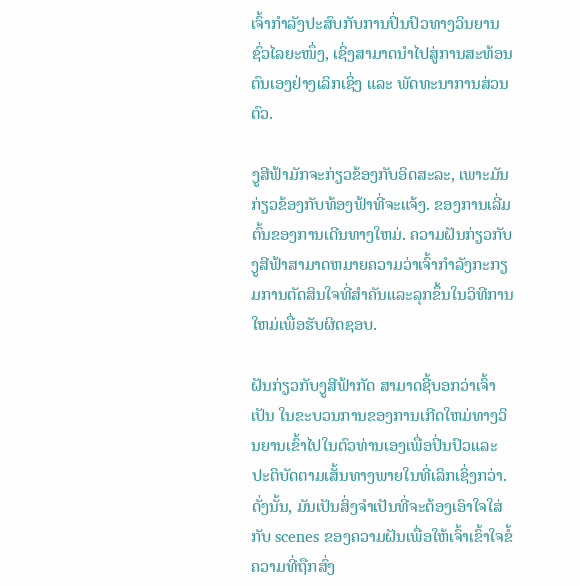ເຈົ້າກຳລັງປະສົບກັບການປິ່ນປົວທາງວິນຍານຊົ່ວໄລຍະໜຶ່ງ, ເຊິ່ງສາມາດນຳໄປສູ່ການສະທ້ອນຕົນເອງຢ່າງເລິກເຊິ່ງ ແລະ ພັດທະນາການສ່ວນຕົວ.

ງູສີຟ້າມັກຈະກ່ຽວຂ້ອງກັບອິດສະລະ, ເພາະມັນກ່ຽວຂ້ອງກັບທ້ອງຟ້າທີ່ຈະແຈ້ງ. ຂອງການເລີ່ມຕົ້ນຂອງການເດີນທາງໃຫມ່. ຄວາມຝັນກ່ຽວກັບງູສີຟ້າສາມາດຫມາຍຄວາມວ່າເຈົ້າກໍາລັງກະກຽມການຕັດສິນໃຈທີ່ສໍາຄັນແລະລຸກຂຶ້ນໃນວິທີການໃຫມ່ເພື່ອຮັບຜິດຊອບ.

ຝັນກ່ຽວກັບງູສີຟ້າກັດ ສາມາດຊີ້ບອກວ່າເຈົ້າເປັນ ໃນຂະບວນການຂອງການເກີດໃຫມ່ທາງວິນຍານເຂົ້າໄປໃນຕົວທ່ານເອງເພື່ອປິ່ນປົວແລະປະຕິບັດຕາມເສັ້ນທາງພາຍໃນທີ່ເລິກເຊິ່ງກວ່າ. ດັ່ງນັ້ນ, ມັນເປັນສິ່ງຈໍາເປັນທີ່ຈະຕ້ອງເອົາໃຈໃສ່ກັບ scenes ຂອງຄວາມຝັນເພື່ອໃຫ້ເຈົ້າເຂົ້າໃຈຂໍ້ຄວາມທີ່ຖືກສົ່ງ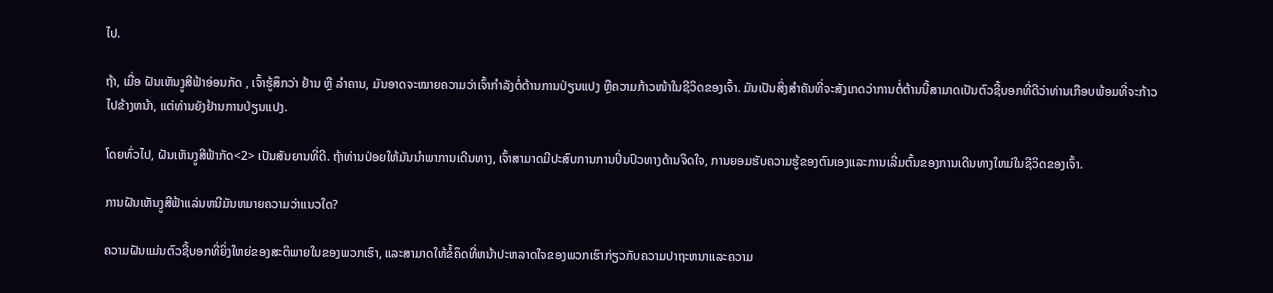ໄປ.

ຖ້າ, ເມື່ອ ຝັນເຫັນງູສີຟ້າອ່ອນກັດ , ເຈົ້າຮູ້ສຶກວ່າ ຢ້ານ ຫຼື ລຳຄານ, ມັນອາດຈະໝາຍຄວາມວ່າເຈົ້າກຳລັງຕໍ່ຕ້ານການປ່ຽນແປງ ຫຼືຄວາມກ້າວໜ້າໃນຊີວິດຂອງເຈົ້າ. ມັນເປັນສິ່ງສໍາຄັນທີ່ຈະສັງເກດວ່າການຕໍ່ຕ້ານນີ້ສາມາດເປັນຕົວຊີ້ບອກທີ່ດີວ່າທ່ານເກືອບພ້ອມທີ່ຈະກ້າວໄປຂ້າງຫນ້າ, ແຕ່ທ່ານຍັງຢ້ານການປ່ຽນແປງ.

ໂດຍທົ່ວໄປ, ຝັນເຫັນງູສີຟ້າກັດ<2> ເປັນສັນຍານທີ່ດີ. ຖ້າທ່ານປ່ອຍໃຫ້ມັນນໍາພາການເດີນທາງ, ເຈົ້າສາມາດມີປະສົບການການປິ່ນປົວທາງດ້ານຈິດໃຈ, ການຍອມຮັບຄວາມຮູ້ຂອງຕົນເອງແລະການເລີ່ມຕົ້ນຂອງການເດີນທາງໃຫມ່ໃນຊີວິດຂອງເຈົ້າ.

ການຝັນເຫັນງູສີຟ້າແລ່ນຫນີມັນຫມາຍຄວາມວ່າແນວໃດ?

ຄວາມຝັນແມ່ນຕົວຊີ້ບອກທີ່ຍິ່ງໃຫຍ່ຂອງສະຕິພາຍໃນຂອງພວກເຮົາ, ແລະສາມາດໃຫ້ຂໍ້ຄຶດທີ່ຫນ້າປະຫລາດໃຈຂອງພວກເຮົາກ່ຽວກັບຄວາມປາຖະຫນາແລະຄວາມ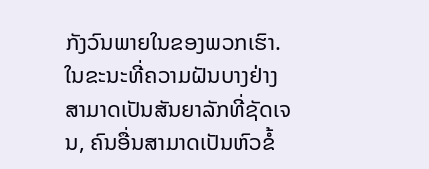ກັງວົນພາຍໃນຂອງພວກເຮົາ. ໃນຂະນະທີ່ຄວາມຝັນບາງຢ່າງສາມາດເປັນສັນຍາລັກທີ່ຊັດເຈນ, ຄົນອື່ນສາມາດເປັນຫົວຂໍ້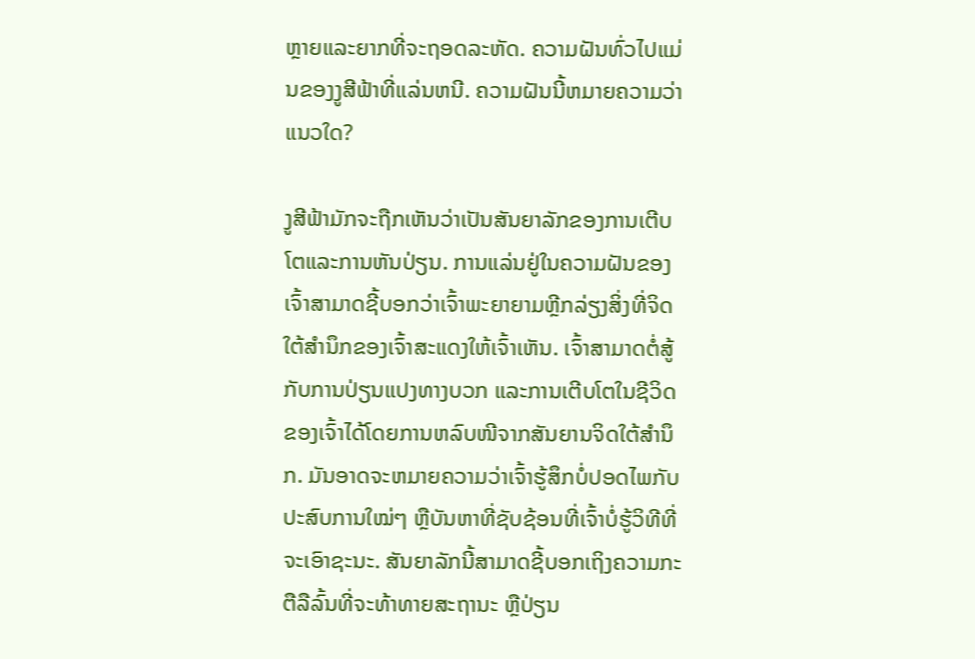ຫຼາຍແລະຍາກທີ່ຈະຖອດລະຫັດ. ຄວາມຝັນທົ່ວໄປແມ່ນຂອງງູສີຟ້າທີ່ແລ່ນຫນີ. ຄວາມຝັນນີ້ຫມາຍຄວາມວ່າແນວໃດ?

ງູສີຟ້າມັກຈະຖືກເຫັນວ່າເປັນສັນຍາລັກຂອງການເຕີບໂຕແລະການຫັນປ່ຽນ. ການແລ່ນຢູ່ໃນຄວາມຝັນຂອງເຈົ້າສາມາດຊີ້ບອກວ່າເຈົ້າພະຍາຍາມຫຼີກລ່ຽງສິ່ງທີ່ຈິດໃຕ້ສຳນຶກຂອງເຈົ້າສະແດງໃຫ້ເຈົ້າເຫັນ. ເຈົ້າສາມາດຕໍ່ສູ້ກັບການປ່ຽນແປງທາງບວກ ແລະການເຕີບໂຕໃນຊີວິດຂອງເຈົ້າໄດ້ໂດຍການຫລົບໜີຈາກສັນຍານຈິດໃຕ້ສຳນຶກ. ມັນອາດຈະຫມາຍຄວາມວ່າເຈົ້າຮູ້ສຶກບໍ່ປອດໄພກັບປະສົບການໃໝ່ໆ ຫຼືບັນຫາທີ່ຊັບຊ້ອນທີ່ເຈົ້າບໍ່ຮູ້ວິທີທີ່ຈະເອົາຊະນະ. ສັນຍາລັກນີ້ສາມາດຊີ້ບອກເຖິງຄວາມກະຕືລືລົ້ນທີ່ຈະທ້າທາຍສະຖານະ ຫຼືປ່ຽນ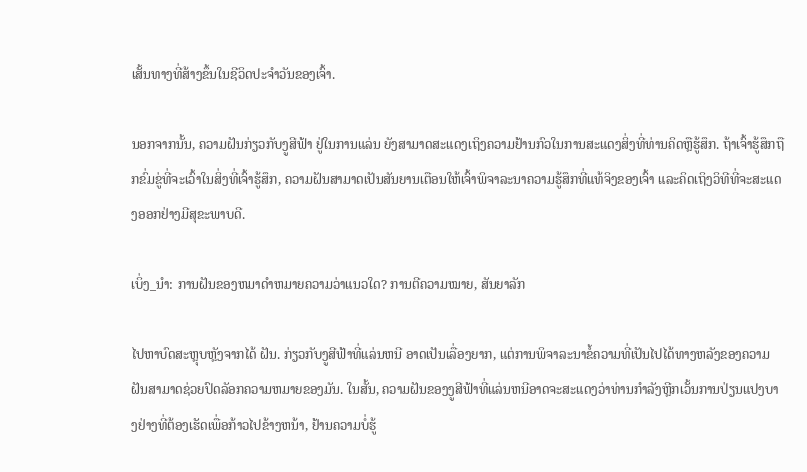ເສັ້ນທາງທີ່ສ້າງຂຶ້ນໃນຊີວິດປະຈຳວັນຂອງເຈົ້າ.

ນອກຈາກນັ້ນ, ຄວາມຝັນກ່ຽວກັບງູສີຟ້າ ຢູ່ໃນການແລ່ນ ຍັງສາມາດສະແດງເຖິງຄວາມຢ້ານກົວໃນການສະແດງສິ່ງທີ່ທ່ານຄິດຫຼືຮູ້ສຶກ. ຖ້າເຈົ້າຮູ້ສຶກຖືກຂົ່ມຂູ່ທີ່ຈະເວົ້າໃນສິ່ງທີ່ເຈົ້າຮູ້ສຶກ, ຄວາມຝັນສາມາດເປັນສັນຍານເຕືອນໃຫ້ເຈົ້າພິຈາລະນາຄວາມຮູ້ສຶກທີ່ແທ້ຈິງຂອງເຈົ້າ ແລະຄິດເຖິງວິທີທີ່ຈະສະແດງອອກຢ່າງມີສຸຂະພາບດີ.

ເບິ່ງ_ນຳ: ການຝັນຂອງຫມາດໍາຫມາຍຄວາມວ່າແນວໃດ? ການຕີຄວາມໝາຍ, ສັນຍາລັກ

ໄປຫາບົດສະຫຼຸບຫຼັງຈາກໄດ້ ຝັນ. ກ່ຽວກັບງູສີຟ້າທີ່ແລ່ນຫນີ ອາດເປັນເລື່ອງຍາກ, ແຕ່ການພິຈາລະນາຂໍ້ຄວາມທີ່ເປັນໄປໄດ້ທາງຫລັງຂອງຄວາມຝັນສາມາດຊ່ວຍປົດລັອກຄວາມຫມາຍຂອງມັນ. ໃນສັ້ນ, ຄວາມຝັນຂອງງູສີຟ້າທີ່ແລ່ນຫນີອາດຈະສະແດງວ່າທ່ານກໍາລັງຫຼີກເວັ້ນການປ່ຽນແປງບາງຢ່າງທີ່ຕ້ອງເຮັດເພື່ອກ້າວໄປຂ້າງຫນ້າ, ຢ້ານຄວາມບໍ່ຮູ້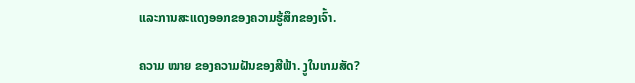ແລະການສະແດງອອກຂອງຄວາມຮູ້ສຶກຂອງເຈົ້າ.

ຄວາມ ໝາຍ ຂອງຄວາມຝັນຂອງສີຟ້າ. ງູໃນເກມສັດ?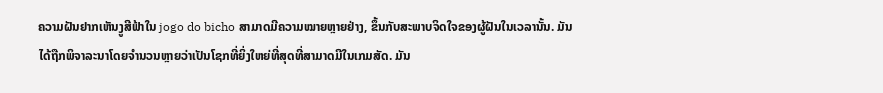ຄວາມຝັນຢາກເຫັນງູສີຟ້າໃນ jogo do bicho ສາມາດມີຄວາມໝາຍຫຼາຍຢ່າງ, ຂຶ້ນກັບສະພາບຈິດໃຈຂອງຜູ້ຝັນໃນເວລານັ້ນ. ມັນໄດ້ຖືກພິຈາລະນາໂດຍຈໍານວນຫຼາຍວ່າເປັນໂຊກທີ່ຍິ່ງໃຫຍ່ທີ່ສຸດທີ່ສາມາດມີໃນເກມສັດ. ມັນ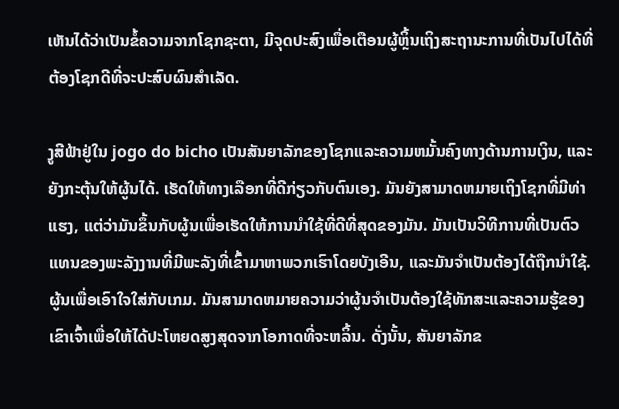ເຫັນໄດ້ວ່າເປັນຂໍ້ຄວາມຈາກໂຊກຊະຕາ, ມີຈຸດປະສົງເພື່ອເຕືອນຜູ້ຫຼິ້ນເຖິງສະຖານະການທີ່ເປັນໄປໄດ້ທີ່ຕ້ອງໂຊກດີທີ່ຈະປະສົບຜົນສໍາເລັດ.

ງູສີຟ້າຢູ່ໃນ jogo do bicho ເປັນສັນຍາລັກຂອງໂຊກແລະຄວາມຫມັ້ນຄົງທາງດ້ານການເງິນ, ແລະຍັງກະຕຸ້ນໃຫ້ຜູ້ນໄດ້. ເຮັດໃຫ້ທາງເລືອກທີ່ດີກ່ຽວກັບຕົນເອງ. ມັນຍັງສາມາດຫມາຍເຖິງໂຊກທີ່ມີທ່າແຮງ, ແຕ່ວ່າມັນຂຶ້ນກັບຜູ້ນເພື່ອເຮັດໃຫ້ການນໍາໃຊ້ທີ່ດີທີ່ສຸດຂອງມັນ. ມັນເປັນວິທີການທີ່ເປັນຕົວແທນຂອງພະລັງງານທີ່ມີພະລັງທີ່ເຂົ້າມາຫາພວກເຮົາໂດຍບັງເອີນ, ແລະມັນຈໍາເປັນຕ້ອງໄດ້ຖືກນໍາໃຊ້. ຜູ້ນເພື່ອເອົາໃຈໃສ່ກັບເກມ. ມັນສາມາດຫມາຍຄວາມວ່າຜູ້ນຈໍາເປັນຕ້ອງໃຊ້ທັກສະແລະຄວາມຮູ້ຂອງເຂົາເຈົ້າເພື່ອໃຫ້ໄດ້ປະໂຫຍດສູງສຸດຈາກໂອກາດທີ່ຈະຫລິ້ນ. ດັ່ງນັ້ນ, ສັນຍາລັກຂ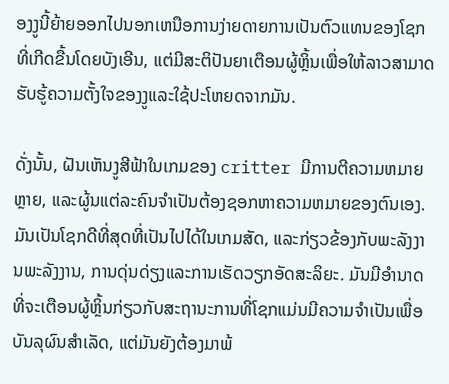ອງງູນີ້ຍ້າຍອອກໄປນອກເຫນືອການງ່າຍດາຍການເປັນຕົວແທນຂອງໂຊກທີ່ເກີດຂື້ນໂດຍບັງເອີນ, ແຕ່ມີສະຕິປັນຍາເຕືອນຜູ້ຫຼິ້ນເພື່ອໃຫ້ລາວສາມາດຮັບຮູ້ຄວາມຕັ້ງໃຈຂອງງູແລະໃຊ້ປະໂຫຍດຈາກມັນ.

ດັ່ງນັ້ນ, ຝັນເຫັນງູສີຟ້າໃນເກມຂອງ critter ມີການຕີຄວາມຫມາຍຫຼາຍ, ແລະຜູ້ນແຕ່ລະຄົນຈໍາເປັນຕ້ອງຊອກຫາຄວາມຫມາຍຂອງຕົນເອງ. ມັນເປັນໂຊກດີທີ່ສຸດທີ່ເປັນໄປໄດ້ໃນເກມສັດ, ແລະກ່ຽວຂ້ອງກັບພະລັງງານພະລັງງານ, ການດຸ່ນດ່ຽງແລະການເຮັດວຽກອັດສະລິຍະ. ມັນມີອໍານາດທີ່ຈະເຕືອນຜູ້ຫຼິ້ນກ່ຽວກັບສະຖານະການທີ່ໂຊກແມ່ນມີຄວາມຈໍາເປັນເພື່ອບັນລຸຜົນສໍາເລັດ, ແຕ່ມັນຍັງຕ້ອງມາພ້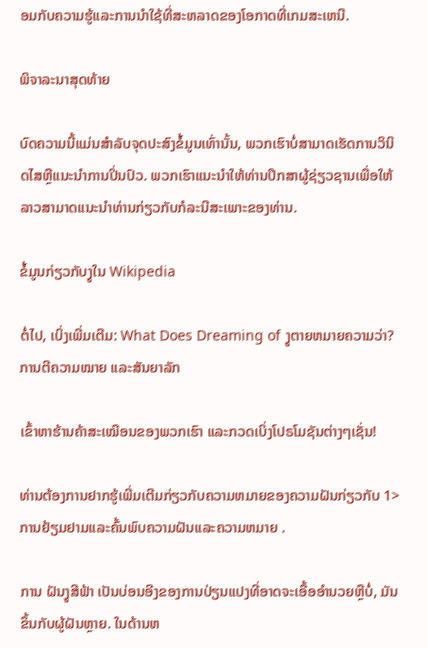ອມກັບຄວາມຮູ້ແລະການນໍາໃຊ້ທີ່ສະຫລາດຂອງໂອກາດທີ່ເກມສະເຫນີ.

ພິຈາລະນາສຸດທ້າຍ

ບົດຄວາມນີ້ແມ່ນສໍາລັບຈຸດປະສົງຂໍ້ມູນເທົ່ານັ້ນ, ພວກເຮົາບໍ່ສາມາດເຮັດການວິນິດໄສຫຼືແນະນໍາການປິ່ນປົວ. ພວກເຮົາແນະນໍາໃຫ້ທ່ານປຶກສາຜູ້ຊ່ຽວຊານເພື່ອໃຫ້ລາວສາມາດແນະນໍາທ່ານກ່ຽວກັບກໍລະນີສະເພາະຂອງທ່ານ.

ຂໍ້ມູນກ່ຽວກັບງູໃນ Wikipedia

ຕໍ່ໄປ, ເບິ່ງເພີ່ມເຕີມ: What Does Dreaming of ງູຕາຍຫມາຍຄວາມວ່າ? ການຕີຄວາມໝາຍ ແລະສັນຍາລັກ

ເຂົ້າຫາຮ້ານຄ້າສະເໝືອນຂອງພວກເຮົາ ແລະກວດເບິ່ງໂປຣໂມຊັນຕ່າງໆເຊັ່ນ!

ທ່ານຕ້ອງການຢາກຮູ້ເພີ່ມເຕີມກ່ຽວກັບຄວາມຫມາຍຂອງຄວາມຝັນກ່ຽວກັບ 1> ການຢ້ຽມຢາມແລະຄົ້ນພົບຄວາມຝັນແລະຄວາມຫມາຍ .

ການ ຝັນງູສີຟ້າ ເປັນບ່ອນອີງຂອງການປ່ຽນແປງທີ່ອາດຈະເອື້ອອໍານວຍຫຼືບໍ່, ມັນຂຶ້ນກັບຜູ້ຝັນຫຼາຍ. ໃນດ້ານຫ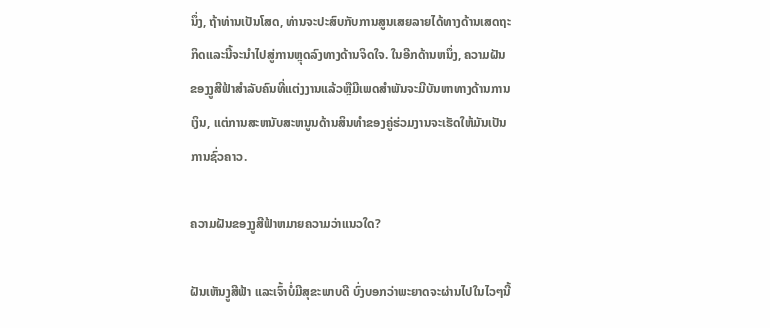ນຶ່ງ, ຖ້າທ່ານເປັນໂສດ, ທ່ານຈະປະສົບກັບການສູນເສຍລາຍໄດ້ທາງດ້ານເສດຖະກິດແລະນີ້ຈະນໍາໄປສູ່ການຫຼຸດລົງທາງດ້ານຈິດໃຈ. ໃນອີກດ້ານຫນຶ່ງ, ຄວາມຝັນຂອງງູສີຟ້າສໍາລັບຄົນທີ່ແຕ່ງງານແລ້ວຫຼືມີເພດສໍາພັນຈະມີບັນຫາທາງດ້ານການເງິນ, ແຕ່ການສະຫນັບສະຫນູນດ້ານສິນທໍາຂອງຄູ່ຮ່ວມງານຈະເຮັດໃຫ້ມັນເປັນການຊົ່ວຄາວ.

ຄວາມຝັນຂອງງູສີຟ້າຫມາຍຄວາມວ່າແນວໃດ?

ຝັນເຫັນງູສີຟ້າ ແລະເຈົ້າບໍ່ມີສຸຂະພາບດີ ບົ່ງບອກວ່າພະຍາດຈະຜ່ານໄປໃນໄວໆນີ້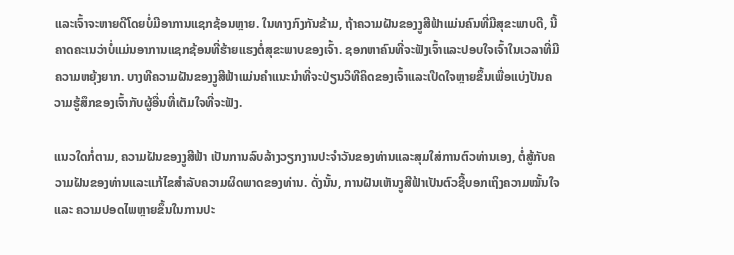ແລະເຈົ້າຈະຫາຍດີໂດຍບໍ່ມີອາການແຊກຊ້ອນຫຼາຍ. ໃນທາງກົງກັນຂ້າມ, ຖ້າຄວາມຝັນຂອງງູສີຟ້າແມ່ນຄົນທີ່ມີສຸຂະພາບດີ, ນີ້ຄາດຄະເນວ່າບໍ່ແມ່ນອາການແຊກຊ້ອນທີ່ຮ້າຍແຮງຕໍ່ສຸຂະພາບຂອງເຈົ້າ. ຊອກຫາຄົນທີ່ຈະຟັງເຈົ້າແລະປອບໃຈເຈົ້າໃນເວລາທີ່ມີຄວາມຫຍຸ້ງຍາກ. ບາງທີຄວາມຝັນຂອງງູສີຟ້າແມ່ນຄໍາແນະນໍາທີ່ຈະປ່ຽນວິທີຄິດຂອງເຈົ້າແລະເປີດໃຈຫຼາຍຂຶ້ນເພື່ອແບ່ງປັນຄວາມຮູ້ສຶກຂອງເຈົ້າກັບຜູ້ອື່ນທີ່ເຕັມໃຈທີ່ຈະຟັງ.

ແນວໃດກໍ່ຕາມ, ຄວາມຝັນຂອງງູສີຟ້າ ເປັນການລົບລ້າງວຽກງານປະຈໍາວັນຂອງທ່ານແລະສຸມໃສ່ການຕົວທ່ານເອງ, ຕໍ່ສູ້ກັບຄວາມຝັນຂອງທ່ານແລະແກ້ໄຂສໍາລັບຄວາມຜິດພາດຂອງທ່ານ. ດັ່ງນັ້ນ, ການຝັນເຫັນງູສີຟ້າເປັນຕົວຊີ້ບອກເຖິງຄວາມໝັ້ນໃຈ ແລະ ຄວາມປອດໄພຫຼາຍຂຶ້ນໃນການປະ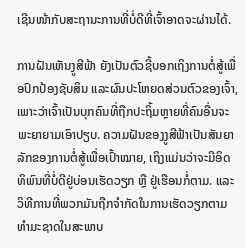ເຊີນໜ້າກັບສະຖານະການທີ່ບໍ່ດີທີ່ເຈົ້າອາດຈະຜ່ານໄດ້.

ການຝັນເຫັນງູສີຟ້າ ຍັງເປັນຕົວຊີ້ບອກເຖິງການຕໍ່ສູ້ເພື່ອປົກປ້ອງຊັບສິນ ແລະຜົນປະໂຫຍດສ່ວນຕົວຂອງເຈົ້າ, ເພາະວ່າເຈົ້າເປັນບຸກຄົນທີ່ຖືກປະຖິ້ມຫຼາຍທີ່ຄົນອື່ນຈະພະຍາຍາມເອົາປຽບ. ຄວາມຝັນຂອງງູສີຟ້າເປັນສັນຍາລັກຂອງການຕໍ່ສູ້ເພື່ອເປົ້າໝາຍ, ເຖິງແມ່ນວ່າຈະມີອິດທິພົນທີ່ບໍ່ດີຢູ່ບ່ອນເຮັດວຽກ ຫຼື ຢູ່ເຮືອນກໍ່ຕາມ. ແລະວິທີການທີ່ພວກມັນຖືກຈໍາກັດໃນການເຮັດວຽກຕາມທໍາມະຊາດໃນສະພາບ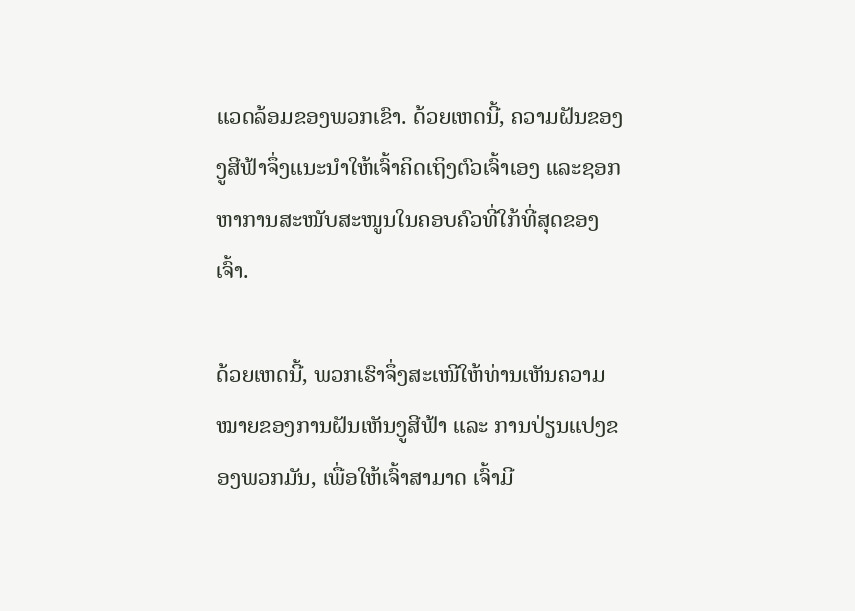ແວດລ້ອມຂອງພວກເຂົາ. ດ້ວຍເຫດນີ້, ຄວາມຝັນຂອງງູສີຟ້າຈຶ່ງແນະນຳໃຫ້ເຈົ້າຄິດເຖິງຕົວເຈົ້າເອງ ແລະຊອກຫາການສະໜັບສະໜູນໃນຄອບຄົວທີ່ໃກ້ທີ່ສຸດຂອງເຈົ້າ.

ດ້ວຍເຫດນີ້, ພວກເຮົາຈຶ່ງສະເໜີໃຫ້ທ່ານເຫັນຄວາມໝາຍຂອງການຝັນເຫັນງູສີຟ້າ ແລະ ການປ່ຽນແປງຂອງພວກມັນ, ເພື່ອໃຫ້ເຈົ້າສາມາດ ເຈົ້າມີ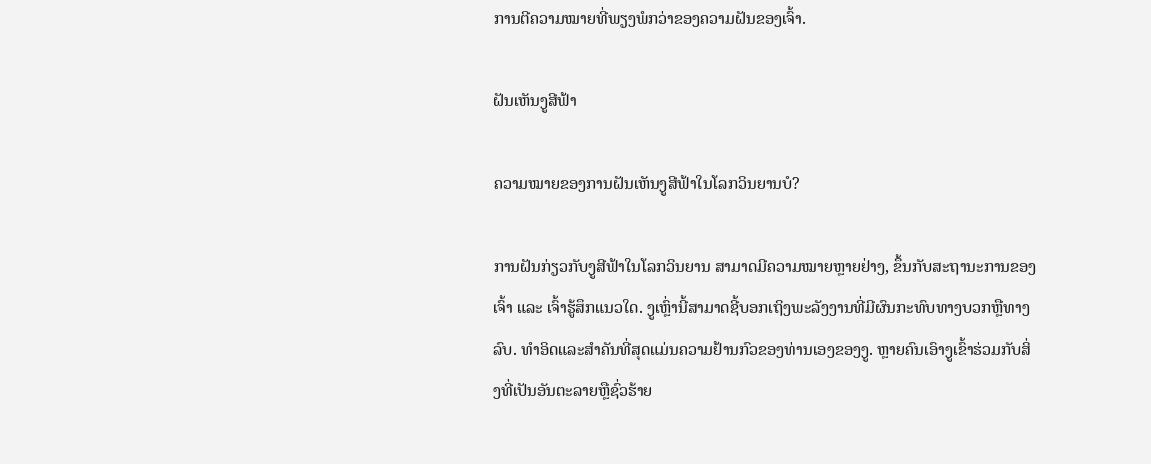ການຕີຄວາມໝາຍທີ່ພຽງພໍກວ່າຂອງຄວາມຝັນຂອງເຈົ້າ.

ຝັນເຫັນງູສີຟ້າ

ຄວາມໝາຍຂອງການຝັນເຫັນງູສີຟ້າໃນໂລກວິນຍານບໍ?

ການຝັນກ່ຽວກັບງູສີຟ້າໃນໂລກວິນຍານ ສາມາດມີຄວາມໝາຍຫຼາຍຢ່າງ, ຂຶ້ນກັບສະຖານະການຂອງເຈົ້າ ແລະ ເຈົ້າຮູ້ສຶກແນວໃດ. ງູເຫຼົ່ານີ້ສາມາດຊີ້ບອກເຖິງພະລັງງານທີ່ມີຜົນກະທົບທາງບວກຫຼືທາງລົບ. ທໍາອິດແລະສໍາຄັນທີ່ສຸດແມ່ນຄວາມຢ້ານກົວຂອງທ່ານເອງຂອງງູ. ຫຼາຍຄົນເອົາງູເຂົ້າຮ່ວມກັບສິ່ງທີ່ເປັນອັນຕະລາຍຫຼືຊົ່ວຮ້າຍ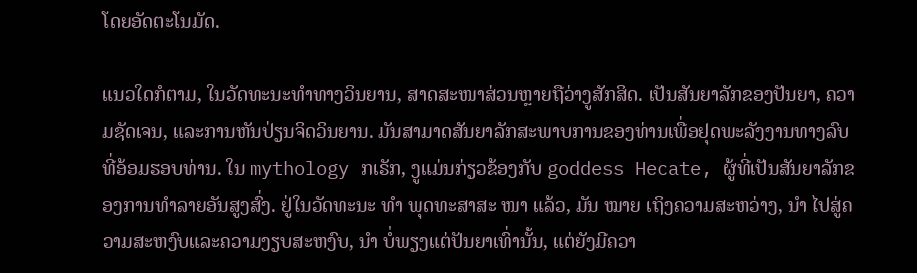ໂດຍອັດຕະໂນມັດ.

ແນວໃດກໍຕາມ, ໃນວັດທະນະທຳທາງວິນຍານ, ສາດສະໜາສ່ວນຫຼາຍຖືວ່າງູສັກສິດ. ເປັນສັນຍາລັກຂອງປັນຍາ, ຄວາມຊັດເຈນ, ແລະການຫັນປ່ຽນຈິດວິນຍານ. ມັນສາມາດສັນຍາລັກສະພາບການຂອງທ່ານເພື່ອຢຸດພະລັງງານທາງລົບທີ່ອ້ອມຮອບທ່ານ. ໃນ mythology ກເຣັກ, ງູແມ່ນກ່ຽວຂ້ອງກັບ goddess Hecate, ຜູ້ທີ່ເປັນສັນຍາລັກຂອງການທໍາລາຍອັນສູງສົ່ງ. ຢູ່ໃນວັດທະນະ ທຳ ພຸດທະສາສະ ໜາ ແລ້ວ, ມັນ ໝາຍ ເຖິງຄວາມສະຫວ່າງ, ນຳ ໄປສູ່ຄວາມສະຫງົບແລະຄວາມງຽບສະຫງົບ, ນຳ ບໍ່ພຽງແຕ່ປັນຍາເທົ່ານັ້ນ, ແຕ່ຍັງມີຄວາ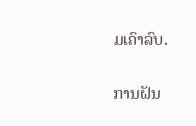ມເຄົາລົບ.

ການຝັນ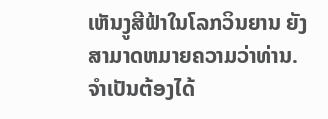ເຫັນງູສີຟ້າໃນໂລກວິນຍານ ຍັງສາມາດຫມາຍຄວາມວ່າທ່ານ. ຈໍາເປັນຕ້ອງໄດ້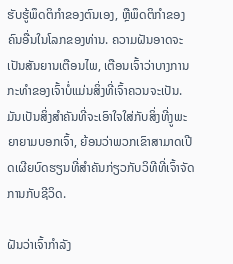ຮັບຮູ້ພຶດຕິກໍາຂອງຕົນເອງ, ຫຼືພຶດຕິກໍາຂອງຄົນອື່ນໃນໂລກຂອງທ່ານ. ຄວາມຝັນອາດຈະເປັນສັນຍານເຕືອນໄພ, ເຕືອນເຈົ້າວ່າບາງການກະທໍາຂອງເຈົ້າບໍ່ແມ່ນສິ່ງທີ່ເຈົ້າຄວນຈະເປັນ. ມັນເປັນສິ່ງສໍາຄັນທີ່ຈະເອົາໃຈໃສ່ກັບສິ່ງທີ່ງູພະຍາຍາມບອກເຈົ້າ, ຍ້ອນວ່າພວກເຂົາສາມາດເປີດເຜີຍບົດຮຽນທີ່ສໍາຄັນກ່ຽວກັບວິທີທີ່ເຈົ້າຈັດການກັບຊີວິດ.

ຝັນວ່າເຈົ້າກໍາລັງ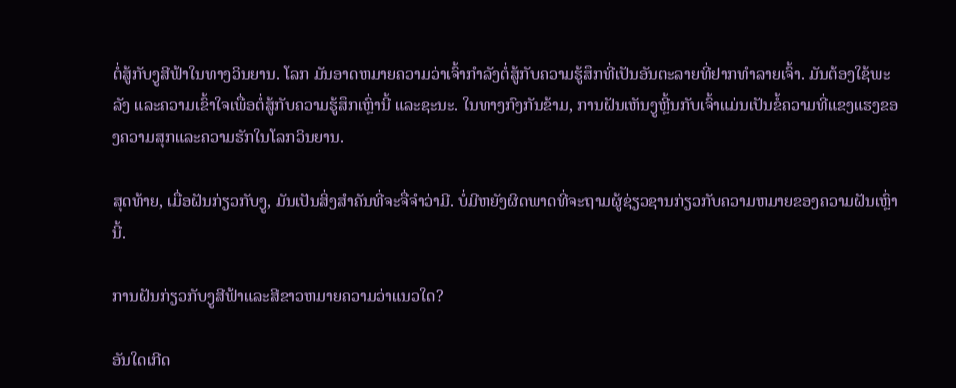ຕໍ່ສູ້ກັບງູສີຟ້າໃນທາງວິນຍານ. ໂລກ ມັນອາດຫມາຍຄວາມວ່າເຈົ້າກໍາລັງຕໍ່ສູ້ກັບຄວາມຮູ້ສຶກທີ່ເປັນອັນຕະລາຍທີ່ຢາກທໍາລາຍເຈົ້າ. ມັນຕ້ອງໃຊ້ພະລັງ ແລະຄວາມເຂົ້າໃຈເພື່ອຕໍ່ສູ້ກັບຄວາມຮູ້ສຶກເຫຼົ່ານີ້ ແລະຊະນະ. ໃນທາງກົງກັນຂ້າມ, ການຝັນເຫັນງູຫຼີ້ນກັບເຈົ້າແມ່ນເປັນຂໍ້ຄວາມທີ່ແຂງແຮງຂອງຄວາມສຸກແລະຄວາມຮັກໃນໂລກວິນຍານ.

ສຸດທ້າຍ, ເມື່ອຝັນກ່ຽວກັບງູ, ມັນເປັນສິ່ງສໍາຄັນທີ່ຈະຈື່ຈໍາວ່າມີ. ບໍ່ມີຫຍັງຜິດພາດທີ່ຈະຖາມຜູ້ຊ່ຽວຊານກ່ຽວກັບຄວາມຫມາຍຂອງຄວາມຝັນເຫຼົ່ານີ້.

ການຝັນກ່ຽວກັບງູສີຟ້າແລະສີຂາວຫມາຍຄວາມວ່າແນວໃດ?

ອັນໃດເກີດ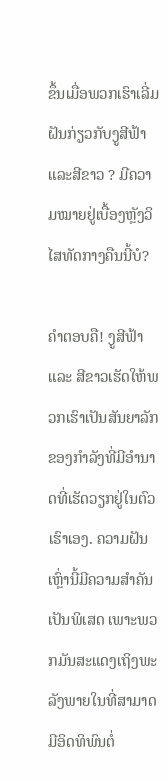ຂຶ້ນເມື່ອພວກເຮົາເລີ່ມ ຝັນກ່ຽວກັບງູສີຟ້າແລະສີຂາວ ? ມີຄວາມໝາຍຢູ່ເບື້ອງຫຼັງວິໄສທັດກາງຄືນນີ້ບໍ?

ຄຳຕອບຄື! ງູສີຟ້າ ແລະ ສີຂາວເຮັດໃຫ້ພວກເຮົາເປັນສັນຍາລັກຂອງກໍາລັງທີ່ມີອໍານາດທີ່ເຮັດວຽກຢູ່ໃນຕົວເຮົາເອງ. ຄວາມຝັນເຫຼົ່ານີ້ມີຄວາມສຳຄັນເປັນພິເສດ ເພາະພວກມັນສະແດງເຖິງພະລັງພາຍໃນທີ່ສາມາດມີອິດທິພົນຕໍ່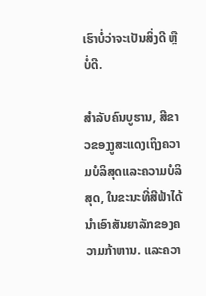ເຮົາບໍ່ວ່າຈະເປັນສິ່ງດີ ຫຼື ບໍ່ດີ.

ສຳລັບຄົນບູຮານ, ສີຂາວຂອງງູສະແດງເຖິງຄວາມບໍລິສຸດແລະຄວາມບໍລິສຸດ, ໃນຂະນະທີ່ສີຟ້າໄດ້ນໍາເອົາສັນຍາລັກຂອງຄວາມກ້າຫານ. ແລະຄວາ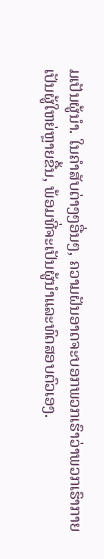ມເປັນຜູ້ນໍາ. ໃນຄໍາສັບຕ່າງໆອື່ນໆ, ຄວາມຝັນອາດຈະບອກພວກເຮົາວ່າພວກເຮົາກາຍເປັນຜູ້ໃຫຍ່ຫຼາຍຂື້ນ, ພ້ອມທີ່ຈະເປັນຜູ້ນໍາແລະທົດສອບຕົວເອງ.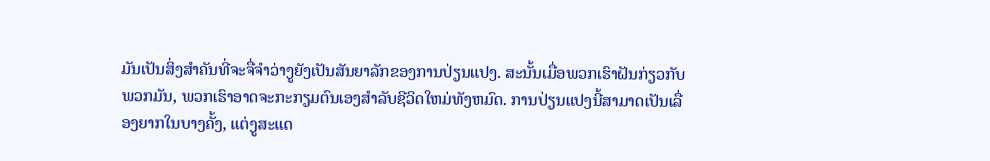ມັນເປັນສິ່ງສໍາຄັນທີ່ຈະຈື່ຈໍາວ່າງູຍັງເປັນສັນຍາລັກຂອງການປ່ຽນແປງ. ສະນັ້ນເມື່ອພວກເຮົາຝັນກ່ຽວກັບພວກມັນ, ພວກເຮົາອາດຈະກະກຽມຕົນເອງສໍາລັບຊີວິດໃຫມ່ທັງຫມົດ. ການປ່ຽນແປງນີ້ສາມາດເປັນເລື່ອງຍາກໃນບາງຄັ້ງ, ແຕ່ງູສະແດ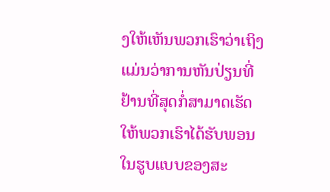ງໃຫ້ເຫັນພວກເຮົາວ່າເຖິງແມ່ນວ່າການຫັນປ່ຽນທີ່ຢ້ານທີ່ສຸດກໍ່ສາມາດເຮັດໃຫ້ພວກເຮົາໄດ້ຮັບພອນໃນຮູບແບບຂອງສະ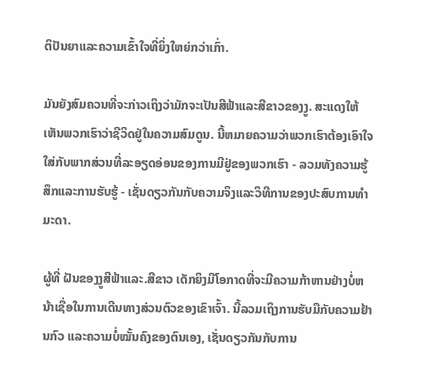ຕິປັນຍາແລະຄວາມເຂົ້າໃຈທີ່ຍິ່ງໃຫຍ່ກວ່າເກົ່າ.

ມັນຍັງສົມຄວນທີ່ຈະກ່າວເຖິງວ່າມັກຈະເປັນສີຟ້າແລະສີຂາວຂອງງູ. ສະແດງໃຫ້ເຫັນພວກເຮົາວ່າຊີວິດຢູ່ໃນຄວາມສົມດູນ. ນີ້ຫມາຍຄວາມວ່າພວກເຮົາຕ້ອງເອົາໃຈໃສ່ກັບພາກສ່ວນທີ່ລະອຽດອ່ອນຂອງການມີຢູ່ຂອງພວກເຮົາ - ລວມທັງຄວາມຮູ້ສຶກແລະການຮັບຮູ້ - ເຊັ່ນດຽວກັນກັບຄວາມຈິງແລະວິທີການຂອງປະສົບການທໍາມະດາ.

ຜູ້ທີ່ ຝັນຂອງງູສີຟ້າແລະ.ສີຂາວ ເດັກຍິງມີໂອກາດທີ່ຈະມີຄວາມກ້າຫານຢ່າງບໍ່ຫນ້າເຊື່ອໃນການເດີນທາງສ່ວນຕົວຂອງເຂົາເຈົ້າ. ນີ້ລວມເຖິງການຮັບມືກັບຄວາມຢ້ານກົວ ແລະຄວາມບໍ່ໝັ້ນຄົງຂອງຕົນເອງ, ເຊັ່ນດຽວກັນກັບການ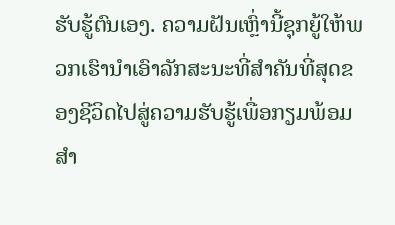ຮັບຮູ້ຕົນເອງ. ຄວາມຝັນເຫຼົ່ານີ້ຊຸກຍູ້ໃຫ້ພວກເຮົານໍາເອົາລັກສະນະທີ່ສໍາຄັນທີ່ສຸດຂອງຊີວິດໄປສູ່ຄວາມຮັບຮູ້ເພື່ອກຽມພ້ອມສໍາ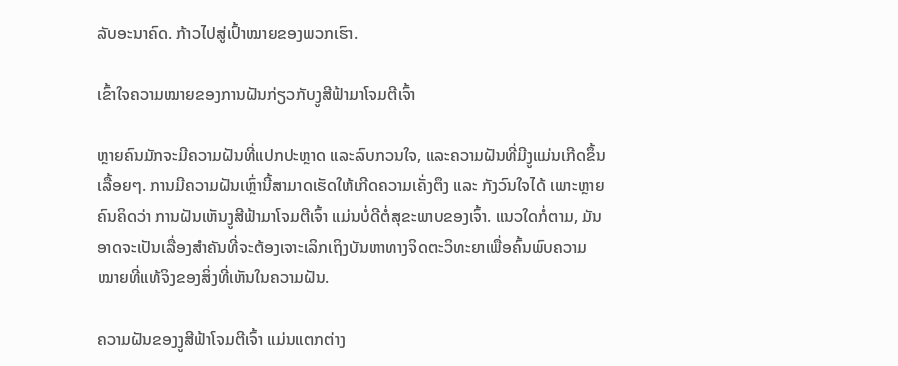ລັບອະນາຄົດ. ກ້າວໄປສູ່ເປົ້າໝາຍຂອງພວກເຮົາ.

ເຂົ້າໃຈຄວາມໝາຍຂອງການຝັນກ່ຽວກັບງູສີຟ້າມາໂຈມຕີເຈົ້າ

ຫຼາຍຄົນມັກຈະມີຄວາມຝັນທີ່ແປກປະຫຼາດ ແລະລົບກວນໃຈ, ແລະຄວາມຝັນທີ່ມີງູແມ່ນເກີດຂຶ້ນເລື້ອຍໆ. ການມີຄວາມຝັນເຫຼົ່ານີ້ສາມາດເຮັດໃຫ້ເກີດຄວາມເຄັ່ງຕຶງ ແລະ ກັງວົນໃຈໄດ້ ເພາະຫຼາຍຄົນຄິດວ່າ ການຝັນເຫັນງູສີຟ້າມາໂຈມຕີເຈົ້າ ແມ່ນບໍ່ດີຕໍ່ສຸຂະພາບຂອງເຈົ້າ. ແນວໃດກໍ່ຕາມ, ມັນອາດຈະເປັນເລື່ອງສຳຄັນທີ່ຈະຕ້ອງເຈາະເລິກເຖິງບັນຫາທາງຈິດຕະວິທະຍາເພື່ອຄົ້ນພົບຄວາມໝາຍທີ່ແທ້ຈິງຂອງສິ່ງທີ່ເຫັນໃນຄວາມຝັນ.

ຄວາມຝັນຂອງງູສີຟ້າໂຈມຕີເຈົ້າ ແມ່ນແຕກຕ່າງ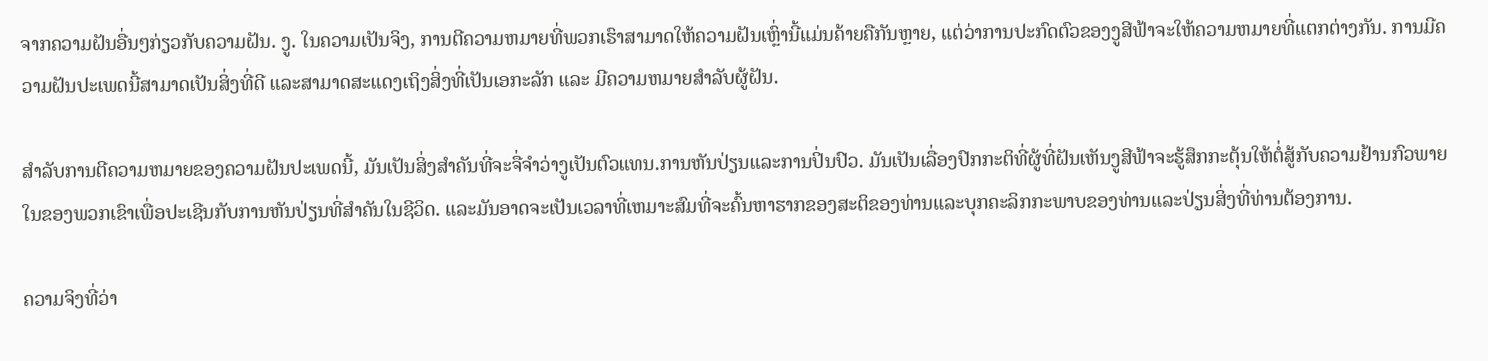ຈາກຄວາມຝັນອື່ນໆກ່ຽວກັບຄວາມຝັນ. ງູ. ໃນຄວາມເປັນຈິງ, ການຕີຄວາມຫມາຍທີ່ພວກເຮົາສາມາດໃຫ້ຄວາມຝັນເຫຼົ່ານີ້ແມ່ນຄ້າຍຄືກັນຫຼາຍ, ແຕ່ວ່າການປະກົດຕົວຂອງງູສີຟ້າຈະໃຫ້ຄວາມຫມາຍທີ່ແຕກຕ່າງກັນ. ການມີຄວາມຝັນປະເພດນີ້ສາມາດເປັນສິ່ງທີ່ດີ ແລະສາມາດສະແດງເຖິງສິ່ງທີ່ເປັນເອກະລັກ ແລະ ມີຄວາມຫມາຍສໍາລັບຜູ້ຝັນ.

ສໍາລັບການຕີຄວາມຫມາຍຂອງຄວາມຝັນປະເພດນີ້, ມັນເປັນສິ່ງສໍາຄັນທີ່ຈະຈື່ຈໍາວ່າງູເປັນຕົວແທນ.ການຫັນປ່ຽນແລະການປິ່ນປົວ. ມັນເປັນເລື່ອງປົກກະຕິທີ່ຜູ້ທີ່ຝັນເຫັນງູສີຟ້າຈະຮູ້ສຶກກະຕຸ້ນໃຫ້ຕໍ່ສູ້ກັບຄວາມຢ້ານກົວພາຍໃນຂອງພວກເຂົາເພື່ອປະເຊີນກັບການຫັນປ່ຽນທີ່ສໍາຄັນໃນຊີວິດ. ແລະມັນອາດຈະເປັນເວລາທີ່ເຫມາະສົມທີ່ຈະຄົ້ນຫາຮາກຂອງສະຕິຂອງທ່ານແລະບຸກຄະລິກກະພາບຂອງທ່ານແລະປ່ຽນສິ່ງທີ່ທ່ານຕ້ອງການ.

ຄວາມຈິງທີ່ວ່າ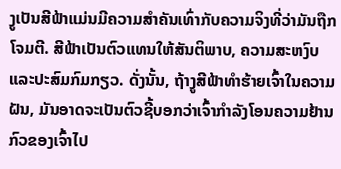ງູເປັນສີຟ້າແມ່ນມີຄວາມສໍາຄັນເທົ່າກັບຄວາມຈິງທີ່ວ່າມັນຖືກໂຈມຕີ. ສີຟ້າເປັນຕົວແທນໃຫ້ສັນຕິພາບ, ຄວາມສະຫງົບແລະປະສົມກົມກຽວ. ດັ່ງນັ້ນ, ຖ້າງູສີຟ້າທໍາຮ້າຍເຈົ້າໃນຄວາມຝັນ, ມັນອາດຈະເປັນຕົວຊີ້ບອກວ່າເຈົ້າກໍາລັງໂອນຄວາມຢ້ານກົວຂອງເຈົ້າໄປ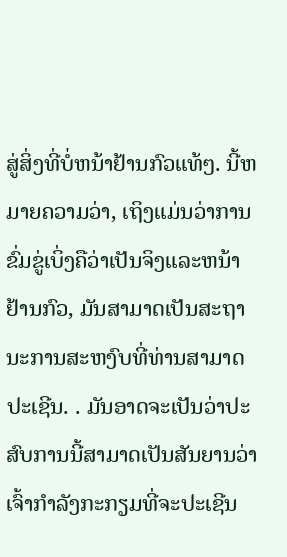ສູ່ສິ່ງທີ່ບໍ່ຫນ້າຢ້ານກົວແທ້ໆ. ນີ້ຫມາຍຄວາມວ່າ, ເຖິງແມ່ນວ່າການຂົ່ມຂູ່ເບິ່ງຄືວ່າເປັນຈິງແລະຫນ້າຢ້ານກົວ, ມັນສາມາດເປັນສະຖານະການສະຫງົບທີ່ທ່ານສາມາດປະເຊີນ. . ມັນອາດຈະເປັນວ່າປະສົບການນີ້ສາມາດເປັນສັນຍານວ່າເຈົ້າກໍາລັງກະກຽມທີ່ຈະປະເຊີນ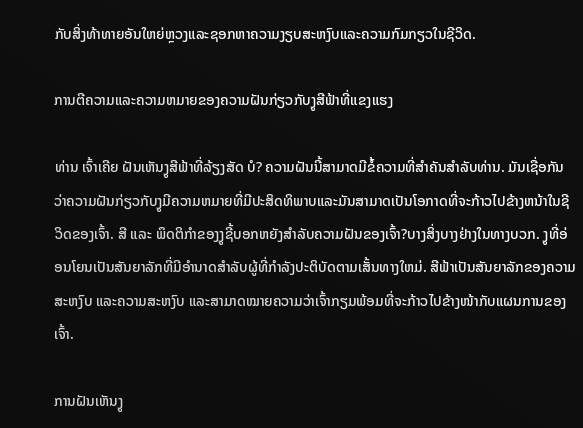ກັບສິ່ງທ້າທາຍອັນໃຫຍ່ຫຼວງແລະຊອກຫາຄວາມງຽບສະຫງົບແລະຄວາມກົມກຽວໃນຊີວິດ.

ການຕີຄວາມແລະຄວາມຫມາຍຂອງຄວາມຝັນກ່ຽວກັບງູສີຟ້າທີ່ແຂງແຮງ

ທ່ານ ເຈົ້າເຄີຍ ຝັນເຫັນງູສີຟ້າທີ່ລ້ຽງສັດ ບໍ? ຄວາມຝັນນີ້ສາມາດມີຂໍ້ຄວາມທີ່ສໍາຄັນສໍາລັບທ່ານ. ມັນເຊື່ອກັນວ່າຄວາມຝັນກ່ຽວກັບງູມີຄວາມຫມາຍທີ່ມີປະສິດທິພາບແລະມັນສາມາດເປັນໂອກາດທີ່ຈະກ້າວໄປຂ້າງຫນ້າໃນຊີວິດຂອງເຈົ້າ. ສີ ແລະ ພຶດຕິກຳຂອງງູຊີ້ບອກຫຍັງສຳລັບຄວາມຝັນຂອງເຈົ້າ?ບາງສິ່ງບາງຢ່າງໃນທາງບວກ. ງູທີ່ອ່ອນໂຍນເປັນສັນຍາລັກທີ່ມີອໍານາດສໍາລັບຜູ້ທີ່ກໍາລັງປະຕິບັດຕາມເສັ້ນທາງໃຫມ່. ສີຟ້າເປັນສັນຍາລັກຂອງຄວາມສະຫງົບ ແລະຄວາມສະຫງົບ ແລະສາມາດໝາຍຄວາມວ່າເຈົ້າກຽມພ້ອມທີ່ຈະກ້າວໄປຂ້າງໜ້າກັບແຜນການຂອງເຈົ້າ.

ການຝັນເຫັນງູ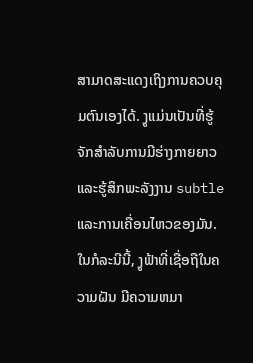ສາມາດສະແດງເຖິງການຄວບຄຸມຕົນເອງໄດ້. ງູແມ່ນເປັນທີ່ຮູ້ຈັກສໍາລັບການມີຮ່າງກາຍຍາວແລະຮູ້ສຶກພະລັງງານ subtle ແລະການເຄື່ອນໄຫວຂອງມັນ. ໃນກໍລະນີນີ້, ງູຟ້າທີ່ເຊື່ອຖືໃນຄວາມຝັນ ມີຄວາມຫມາ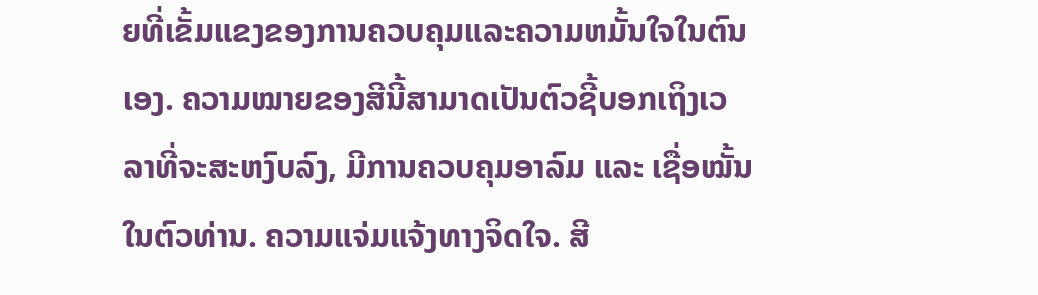ຍທີ່ເຂັ້ມແຂງຂອງການຄວບຄຸມແລະຄວາມຫມັ້ນໃຈໃນຕົນເອງ. ຄວາມໝາຍຂອງສີນີ້ສາມາດເປັນຕົວຊີ້ບອກເຖິງເວລາທີ່ຈະສະຫງົບລົງ, ມີການຄວບຄຸມອາລົມ ແລະ ເຊື່ອໝັ້ນໃນຕົວທ່ານ. ຄວາມແຈ່ມແຈ້ງທາງຈິດໃຈ. ສີ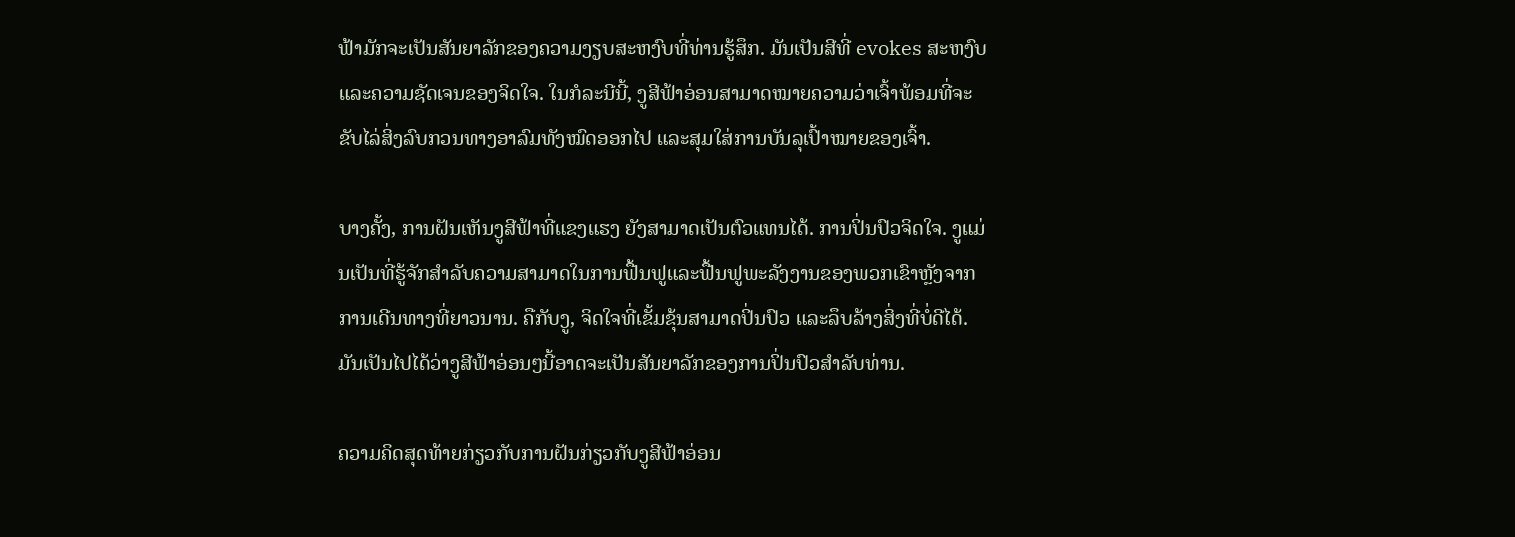ຟ້າມັກຈະເປັນສັນຍາລັກຂອງຄວາມງຽບສະຫງົບທີ່ທ່ານຮູ້ສຶກ. ມັນເປັນສີທີ່ evokes ສະຫງົບແລະຄວາມຊັດເຈນຂອງຈິດໃຈ. ໃນກໍລະນີນີ້, ງູສີຟ້າອ່ອນສາມາດໝາຍຄວາມວ່າເຈົ້າພ້ອມທີ່ຈະຂັບໄລ່ສິ່ງລົບກວນທາງອາລົມທັງໝົດອອກໄປ ແລະສຸມໃສ່ການບັນລຸເປົ້າໝາຍຂອງເຈົ້າ.

ບາງຄັ້ງ, ການຝັນເຫັນງູສີຟ້າທີ່ແຂງແຮງ ຍັງສາມາດເປັນຕົວແທນໄດ້. ການປິ່ນປົວຈິດໃຈ. ງູແມ່ນເປັນທີ່ຮູ້ຈັກສໍາລັບຄວາມສາມາດໃນການຟື້ນຟູແລະຟື້ນຟູພະລັງງານຂອງພວກເຂົາຫຼັງຈາກການເດີນທາງທີ່ຍາວນານ. ຄືກັບງູ, ຈິດໃຈທີ່ເຂັ້ມຂຸ້ນສາມາດປິ່ນປົວ ແລະລຶບລ້າງສິ່ງທີ່ບໍ່ດີໄດ້. ມັນເປັນໄປໄດ້ວ່າງູສີຟ້າອ່ອນໆນີ້ອາດຈະເປັນສັນຍາລັກຂອງການປິ່ນປົວສໍາລັບທ່ານ.

ຄວາມຄິດສຸດທ້າຍກ່ຽວກັບການຝັນກ່ຽວກັບງູສີຟ້າອ່ອນ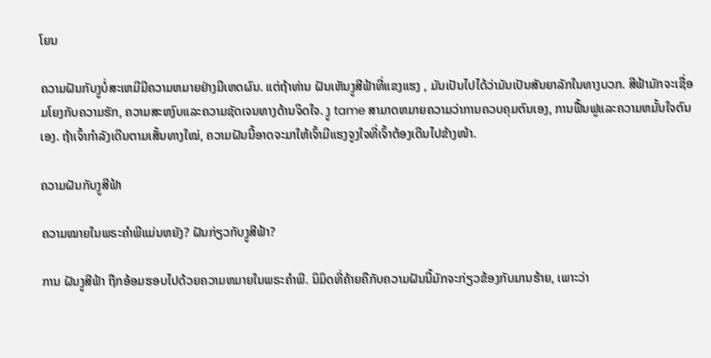ໂຍນ

ຄວາມຝັນກັບງູບໍ່ສະເຫມີມີຄວາມຫມາຍຢ່າງມີເຫດຜົນ. ແຕ່ຖ້າທ່ານ ຝັນເຫັນງູສີຟ້າທີ່ແຂງແຮງ , ມັນເປັນໄປໄດ້ວ່າມັນເປັນສັນຍາລັກໃນທາງບວກ. ສີຟ້າມັກຈະເຊື່ອມໂຍງກັບຄວາມຮັກ, ຄວາມສະຫງົບແລະຄວາມຊັດເຈນທາງດ້ານຈິດໃຈ. ງູ tame ສາມາດຫມາຍຄວາມວ່າການຄວບຄຸມຕົນເອງ, ການຟື້ນຟູແລະຄວາມຫມັ້ນໃຈຕົນເອງ. ຖ້າເຈົ້າກຳລັງເດີນຕາມເສັ້ນທາງໃໝ່, ຄວາມຝັນນີ້ອາດຈະມາໃຫ້ເຈົ້າມີແຮງຈູງໃຈທີ່ເຈົ້າຕ້ອງເດີນໄປຂ້າງໜ້າ.

ຄວາມຝັນກັບງູສີຟ້າ

ຄວາມໝາຍໃນພຣະຄຳພີແມ່ນຫຍັງ? ຝັນກ່ຽວກັບງູສີຟ້າ?

ການ ຝັນງູສີຟ້າ ຖືກອ້ອມຮອບໄປດ້ວຍຄວາມຫມາຍໃນພຣະຄໍາພີ. ນິມິດທີ່ຄ້າຍຄືກັບຄວາມຝັນນີ້ມັກຈະກ່ຽວຂ້ອງກັບມານຮ້າຍ, ເພາະວ່າ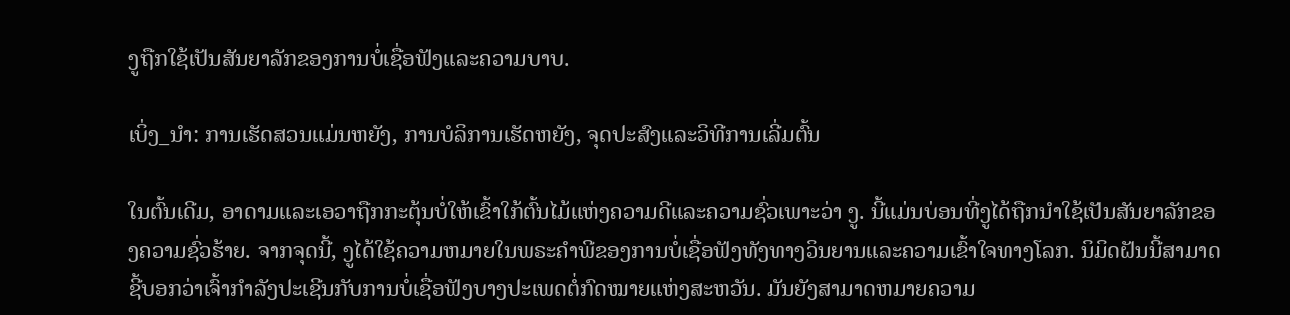ງູຖືກໃຊ້ເປັນສັນຍາລັກຂອງການບໍ່ເຊື່ອຟັງແລະຄວາມບາບ.

ເບິ່ງ_ນຳ: ການເຮັດສວນແມ່ນຫຍັງ, ການບໍລິການເຮັດຫຍັງ, ຈຸດປະສົງແລະວິທີການເລີ່ມຕົ້ນ

ໃນຕົ້ນເດີມ, ອາດາມແລະເອວາຖືກກະຕຸ້ນບໍ່ໃຫ້ເຂົ້າໃກ້ຕົ້ນໄມ້ແຫ່ງຄວາມດີແລະຄວາມຊົ່ວເພາະວ່າ ງູ. ນີ້ແມ່ນບ່ອນທີ່ງູໄດ້ຖືກນໍາໃຊ້ເປັນສັນຍາລັກຂອງຄວາມຊົ່ວຮ້າຍ. ຈາກຈຸດນີ້, ງູໄດ້ໃຊ້ຄວາມຫມາຍໃນພຣະຄໍາພີຂອງການບໍ່ເຊື່ອຟັງທັງທາງວິນຍານແລະຄວາມເຂົ້າໃຈທາງໂລກ. ນິມິດຝັນນີ້ສາມາດຊີ້ບອກວ່າເຈົ້າກໍາລັງປະເຊີນກັບການບໍ່ເຊື່ອຟັງບາງປະເພດຕໍ່ກົດໝາຍແຫ່ງສະຫວັນ. ມັນຍັງສາມາດຫມາຍຄວາມ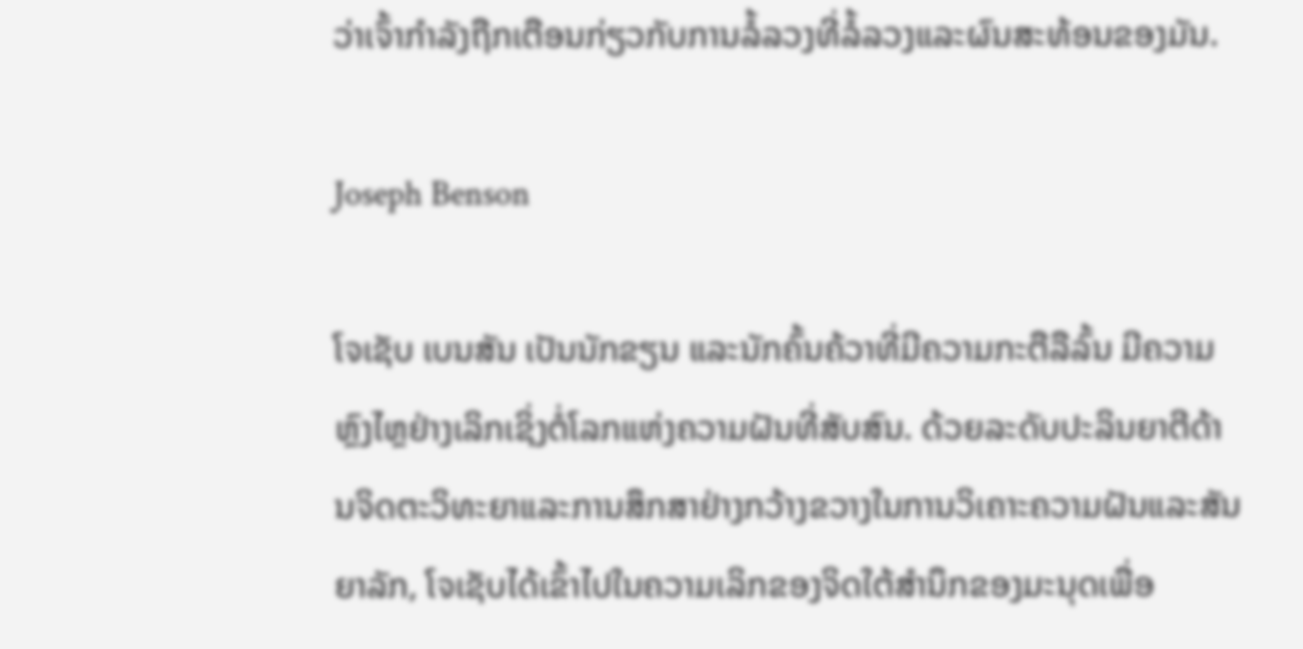ວ່າເຈົ້າກໍາລັງຖືກເຕືອນກ່ຽວກັບການລໍ້ລວງທີ່ລໍ້ລວງແລະຜົນສະທ້ອນຂອງມັນ.

Joseph Benson

ໂຈເຊັບ ເບນສັນ ເປັນນັກຂຽນ ແລະນັກຄົ້ນຄ້ວາທີ່ມີຄວາມກະຕືລືລົ້ນ ມີຄວາມຫຼົງໄຫຼຢ່າງເລິກເຊິ່ງຕໍ່ໂລກແຫ່ງຄວາມຝັນທີ່ສັບສົນ. ດ້ວຍລະດັບປະລິນຍາຕີດ້ານຈິດຕະວິທະຍາແລະການສຶກສາຢ່າງກວ້າງຂວາງໃນການວິເຄາະຄວາມຝັນແລະສັນຍາລັກ, ໂຈເຊັບໄດ້ເຂົ້າໄປໃນຄວາມເລິກຂອງຈິດໃຕ້ສໍານຶກຂອງມະນຸດເພື່ອ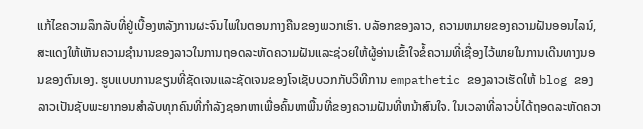ແກ້ໄຂຄວາມລຶກລັບທີ່ຢູ່ເບື້ອງຫລັງການຜະຈົນໄພໃນຕອນກາງຄືນຂອງພວກເຮົາ. ບລັອກຂອງລາວ, ຄວາມຫມາຍຂອງຄວາມຝັນອອນໄລນ໌, ສະແດງໃຫ້ເຫັນຄວາມຊໍານານຂອງລາວໃນການຖອດລະຫັດຄວາມຝັນແລະຊ່ວຍໃຫ້ຜູ້ອ່ານເຂົ້າໃຈຂໍ້ຄວາມທີ່ເຊື່ອງໄວ້ພາຍໃນການເດີນທາງນອນຂອງຕົນເອງ. ຮູບແບບການຂຽນທີ່ຊັດເຈນແລະຊັດເຈນຂອງໂຈເຊັບບວກກັບວິທີການ empathetic ຂອງລາວເຮັດໃຫ້ blog ຂອງລາວເປັນຊັບພະຍາກອນສໍາລັບທຸກຄົນທີ່ກໍາລັງຊອກຫາເພື່ອຄົ້ນຫາພື້ນທີ່ຂອງຄວາມຝັນທີ່ຫນ້າສົນໃຈ. ໃນເວລາທີ່ລາວບໍ່ໄດ້ຖອດລະຫັດຄວາ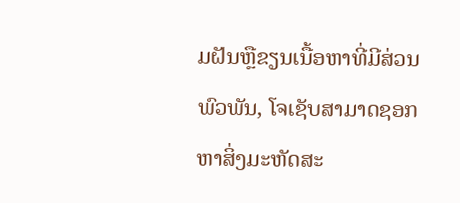ມຝັນຫຼືຂຽນເນື້ອຫາທີ່ມີສ່ວນພົວພັນ, ໂຈເຊັບສາມາດຊອກຫາສິ່ງມະຫັດສະ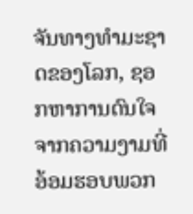ຈັນທາງທໍາມະຊາດຂອງໂລກ, ຊອກຫາການດົນໃຈຈາກຄວາມງາມທີ່ອ້ອມຮອບພວກ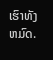ເຮົາທັງຫມົດ.